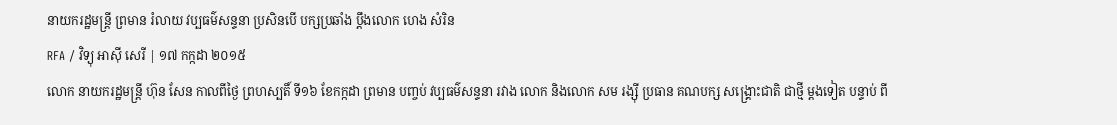នាយករដ្ឋមន្ត្រី ព្រមាន រំលាយ វប្បធម៌សន្ទនា ប្រសិនបើ បក្សប្រឆាំង ប្ដឹងលោក ហេង សំរិន
RFA / វិទ្យុ អាស៊ី សេរី | ១៧ កក្កដា ២០១៥
លោក នាយករដ្ឋមន្ត្រី ហ៊ុន សែន កាលពីថ្ងៃ ព្រហស្បតិ៍ ទី១៦ ខែកក្កដា ព្រមាន បញ្ចប់ វប្បធម៌សន្ទនា រវាង លោក និងលោក សម រង្ស៊ី ប្រធាន គណបក្ស សង្គ្រោះជាតិ ជាថ្មី ម្ដងទៀត បន្ទាប់ ពី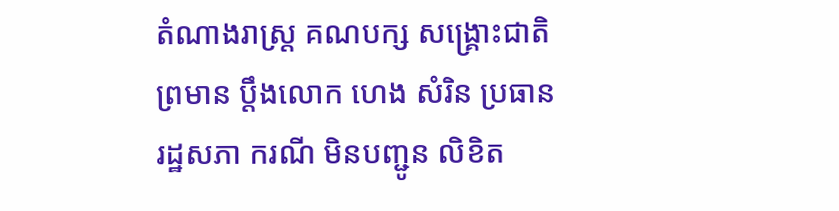តំណាងរាស្ត្រ គណបក្ស សង្គ្រោះជាតិ ព្រមាន ប្ដឹងលោក ហេង សំរិន ប្រធាន រដ្ឋសភា ករណី មិនបញ្ជូន លិខិត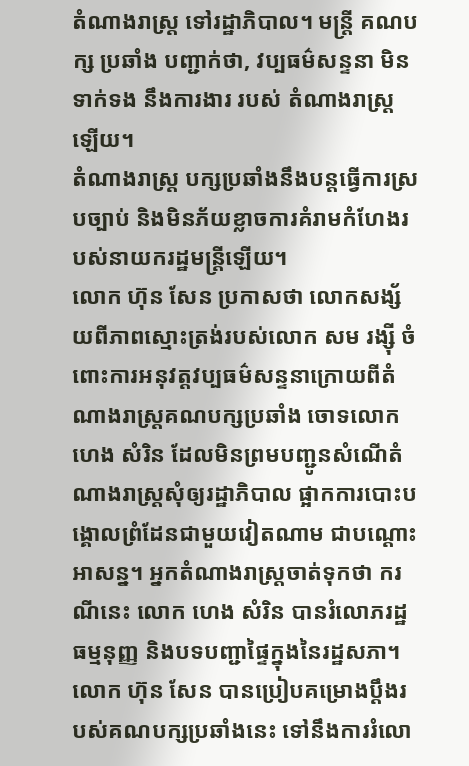តំណាងរាស្ត្រ ទៅរដ្ឋាភិបាល។ មន្ត្រី គណបក្ស ប្រឆាំង បញ្ជាក់ថា, វប្បធម៌សន្ទនា មិនទាក់ទង នឹងការងារ របស់ តំណាងរាស្ត្រ ឡើយ។
តំណាងរាស្ត្រ បក្សប្រឆាំងនឹងបន្តធ្វើការស្របច្បាប់ និងមិនភ័យខ្លាចការគំរាមកំហែងរបស់នាយករដ្ឋមន្ត្រីឡើយ។
លោក ហ៊ុន សែន ប្រកាសថា លោកសង្ស័យពីភាពស្មោះត្រង់របស់លោក សម រង្ស៊ី ចំពោះការអនុវត្តវប្បធម៌សន្ទនាក្រោយពីតំណាងរាស្ត្រគណបក្សប្រឆាំង ចោទលោក ហេង សំរិន ដែលមិនព្រមបញ្ជូនសំណើតំណាងរាស្ត្រសុំឲ្យរដ្ឋាភិបាល ផ្អាកការបោះបង្គោលព្រំដែនជាមួយវៀតណាម ជាបណ្ដោះអាសន្ន។ អ្នកតំណាងរាស្ត្រចាត់ទុកថា ករណីនេះ លោក ហេង សំរិន បានរំលោភរដ្ឋធម្មនុញ្ញ និងបទបញ្ជាផ្ទៃក្នុងនៃរដ្ឋសភា។
លោក ហ៊ុន សែន បានប្រៀបគម្រោងប្ដឹងរបស់គណបក្សប្រឆាំងនេះ ទៅនឹងការរំលោ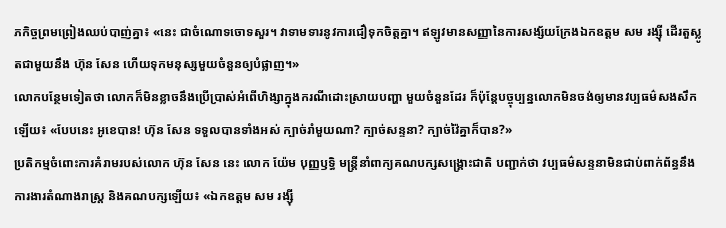ភកិច្ចព្រមព្រៀងឈប់បាញ់គ្នា៖ «នេះ ជាចំណោទចោទសួរ។ វាទាមទារនូវការជឿទុកចិត្តគ្នា។ ឥឡូវមានសញ្ញានៃការសង្ស័យក្រែងឯកឧត្ដម សម រង្ស៊ី ដើរតួស្លូតជាមួយនឹង ហ៊ុន សែន ហើយទុកមនុស្សមួយចំនួនឲ្យបំផ្លាញ។»
លោកបន្ថែមទៀតថា លោកក៏មិនខ្លាចនឹងប្រើប្រាស់អំពើហិង្សាក្នុងករណីដោះស្រាយបញ្ហា មួយចំនួនដែរ ក៏ប៉ុន្តែបច្ចុប្បន្នលោកមិនចង់ឲ្យមានវប្បធម៌សងសឹកឡើយ៖ «បែបនេះ អូខេបាន! ហ៊ុន សែន ទទួលបានទាំងអស់ ក្បាច់រាំមួយណា? ក្បាច់សន្ទនា? ក្បាច់វ៉ៃគ្នាក៏បាន?»
ប្រតិកម្មចំពោះការគំរាមរបស់លោក ហ៊ុន សែន នេះ លោក យ៉ែម បុញ្ញឫទ្ធិ មន្ត្រីនាំពាក្យគណបក្សសង្គ្រោះជាតិ បញ្ជាក់ថា វប្បធម៌សន្ទនាមិនជាប់ពាក់ព័ន្ធនឹងការងារតំណាងរាស្ត្រ និងគណបក្សឡើយ៖ «ឯកឧត្ដម សម រង្ស៊ី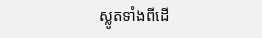ស្លូតទាំងពីដើ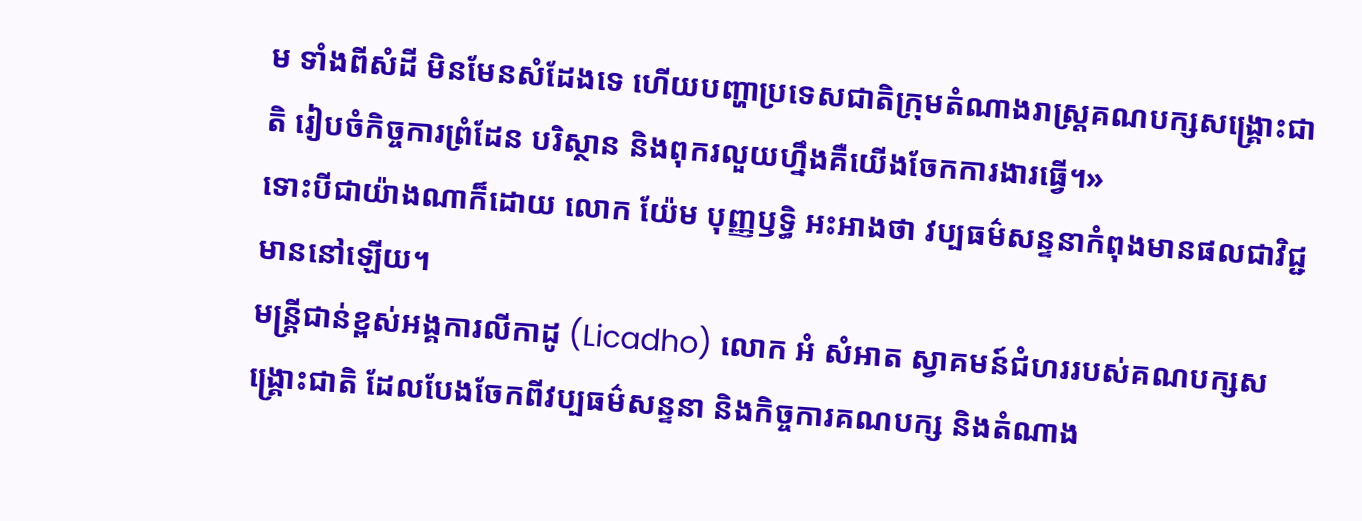ម ទាំងពីសំដី មិនមែនសំដែងទេ ហើយបញ្ហាប្រទេសជាតិក្រុមតំណាងរាស្ត្រគណបក្សសង្គ្រោះជាតិ រៀបចំកិច្ចការព្រំដែន បរិស្ថាន និងពុករលួយហ្នឹងគឺយើងចែកការងារធ្វើ។»
ទោះបីជាយ៉ាងណាក៏ដោយ លោក យ៉ែម បុញ្ញឫទ្ធិ អះអាងថា វប្បធម៌សន្ទនាកំពុងមានផលជាវិជ្ជមាននៅឡើយ។
មន្ត្រីជាន់ខ្ពស់អង្គការលីកាដូ (Licadho) លោក អំ សំអាត ស្វាគមន៍ជំហររបស់គណបក្សសង្គ្រោះជាតិ ដែលបែងចែកពីវប្បធម៌សន្ទនា និងកិច្ចការគណបក្ស និងតំណាង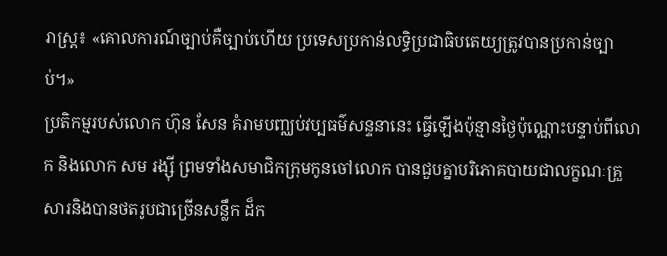រាស្ត្រ៖ «គោលការណ៍ច្បាប់គឺច្បាប់ហើយ ប្រទេសប្រកាន់លទ្ធិប្រជាធិបតេយ្យត្រូវបានប្រកាន់ច្បាប់។»
ប្រតិកម្មរបស់លោក ហ៊ុន សែន គំរាមបញ្ឈប់វប្បធម៌សន្ទនានេះ ធ្វើឡើងប៉ុន្មានថ្ងៃប៉ុណ្ណោះបន្ទាប់ពីលោក និងលោក សម រង្ស៊ី ព្រមទាំងសមាជិកក្រុមកូនចៅលោក បានជួបគ្នាបរិភោគបាយជាលក្ខណៈគ្រួសារនិងបានថតរូបជាច្រើនសន្លឹក ដ៏ក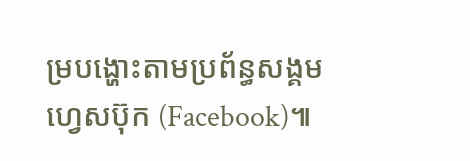ម្របង្ហោះតាមប្រព័ន្ធសង្គមហ្វេសប៊ុក (Facebook)៕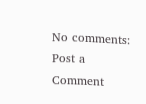No comments:
Post a Comment